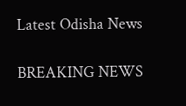Latest Odisha News

BREAKING NEWS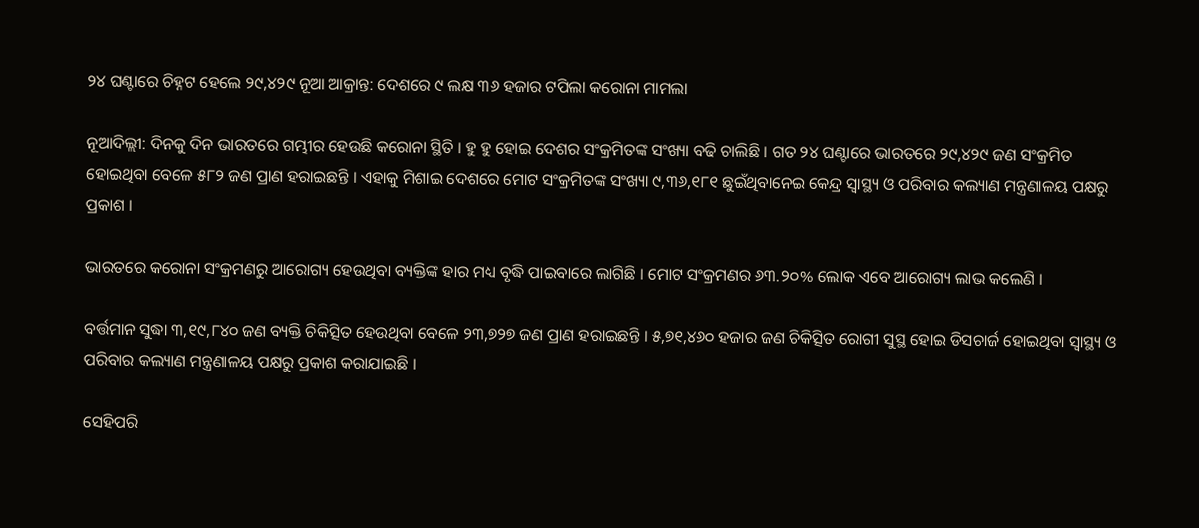୨୪ ଘଣ୍ଟାରେ ଚିହ୍ନଟ ହେଲେ ୨୯,୪୨୯ ନୂଆ ଆକ୍ରାନ୍ତ: ଦେଶରେ ୯ ଲକ୍ଷ ୩୬ ହଜାର ଟପିଲା କରୋନା ମାମଲା

ନୂଆଦିଲ୍ଲୀ: ଦିନକୁ ଦିନ ଭାରତରେ ଗମ୍ଭୀର ହେଉଛି କରୋନା ସ୍ଥିତି । ହୁ ହୁ ହୋଇ ଦେଶର ସଂକ୍ରମିତଙ୍କ ସଂଖ୍ୟା ବଢି ଚାଲିଛି । ଗତ ୨୪ ଘଣ୍ଟାରେ ଭାରତରେ ୨୯,୪୨୯ ଜଣ ସଂକ୍ରମିତ ହୋଇଥିବା ବେଳେ ୫୮୨ ଜଣ ପ୍ରାଣ ହରାଇଛନ୍ତି । ଏହାକୁ ମିଶାଇ ଦେଶରେ ମୋଟ ସଂକ୍ରମିତଙ୍କ ସଂଖ୍ୟା ୯,୩୬,୧୮୧ ଛୁଇଁଥିବାନେଇ କେନ୍ଦ୍ର ସ୍ୱାସ୍ଥ୍ୟ ଓ ପରିବାର କଲ୍ୟାଣ ମନ୍ତ୍ରଣାଳୟ ପକ୍ଷରୁ ପ୍ରକାଶ ।

ଭାରତରେ କରୋନା ସଂକ୍ରମଣରୁ ଆରୋଗ୍ୟ ହେଉଥିବା ବ୍ୟକ୍ତିଙ୍କ ହାର ମଧ୍ୟ ବୃଦ୍ଧି ପାଇବାରେ ଲାଗିଛି । ମୋଟ ସଂକ୍ରମଣର ୬୩.୨୦% ଲୋକ ଏବେ ଆରୋଗ୍ୟ ଲାଭ କଲେଣି ।

ବର୍ତ୍ତମାନ ସୁଦ୍ଧା ୩,୧୯,୮୪୦ ଜଣ ବ୍ୟକ୍ତି ଚିକିତ୍ସିତ ହେଉଥିବା ବେଳେ ୨୩,୭୨୭ ଜଣ ପ୍ରାଣ ହରାଇଛନ୍ତି । ୫,୭୧,୪୬୦ ହଜାର ଜଣ ଚିକିତ୍ସିତ ରୋଗୀ ସୁସ୍ଥ ହୋଇ ଡିସଚାର୍ଜ ହୋଇଥିବା ସ୍ୱାସ୍ଥ୍ୟ ଓ ପରିବାର କଲ୍ୟାଣ ମନ୍ତ୍ରଣାଳୟ ପକ୍ଷରୁ ପ୍ରକାଶ କରାଯାଇଛି ।

ସେହିପରି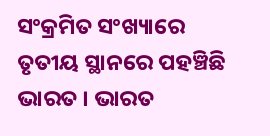ସଂକ୍ରମିତ ସଂଖ୍ୟାରେ ତୃତୀୟ ସ୍ଥାନରେ ପହଞ୍ଚିଛି ଭାରତ । ଭାରତ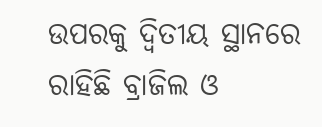ଉପରକୁ ଦ୍ଵିତୀୟ ସ୍ଥାନରେ ରାହିଛି ବ୍ରାଜିଲ ଓ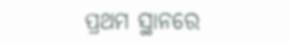ପ୍ରଥମ ସ୍ଥାନରେ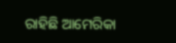ରାହିଛି ଆମେରିକା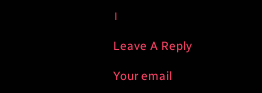।

Leave A Reply

Your email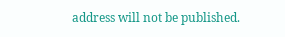address will not be published.